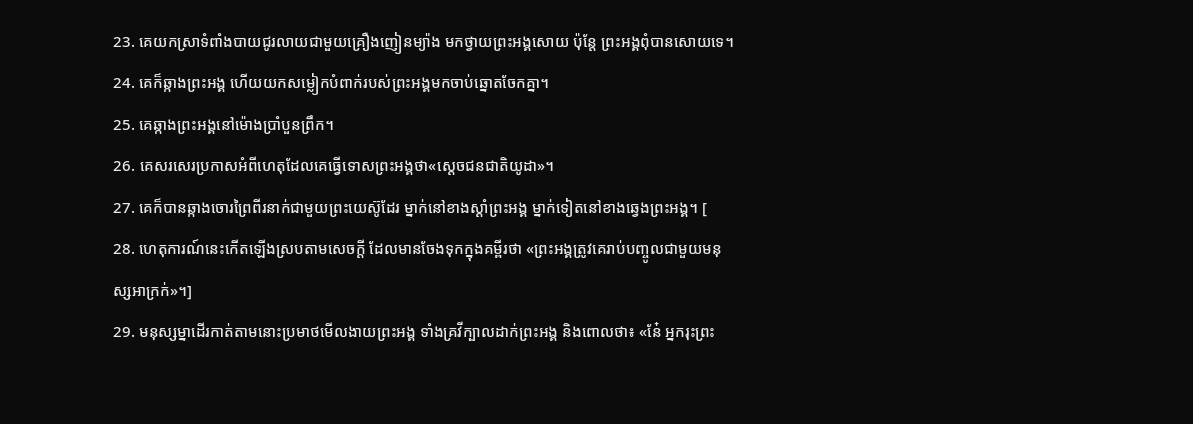23. គេយកស្រាទំពាំងបាយជូរលាយជាមួយគ្រឿងញៀនម្យ៉ាង មកថ្វាយព្រះអង្គសោយ ប៉ុន្តែ ព្រះអង្គពុំបានសោយទេ។
24. គេក៏ឆ្កាងព្រះអង្គ ហើយយកសម្លៀកបំពាក់របស់ព្រះអង្គមកចាប់ឆ្នោតចែកគ្នា។
25. គេឆ្កាងព្រះអង្គនៅម៉ោងប្រាំបួនព្រឹក។
26. គេសរសេរប្រកាសអំពីហេតុដែលគេធ្វើទោសព្រះអង្គថា«ស្ដេចជនជាតិយូដា»។
27. គេក៏បានឆ្កាងចោរព្រៃពីរនាក់ជាមួយព្រះយេស៊ូដែរ ម្នាក់នៅខាងស្ដាំព្រះអង្គ ម្នាក់ទៀតនៅខាងឆ្វេងព្រះអង្គ។ [
28. ហេតុការណ៍នេះកើតឡើងស្របតាមសេចក្ដី ដែលមានចែងទុកក្នុងគម្ពីរថា «ព្រះអង្គត្រូវគេរាប់បញ្ចូលជាមួយមនុស្សអាក្រក់»។]
29. មនុស្សម្នាដើរកាត់តាមនោះប្រមាថមើលងាយព្រះអង្គ ទាំងគ្រវីក្បាលដាក់ព្រះអង្គ និងពោលថា៖ «នែ៎ អ្នករុះព្រះ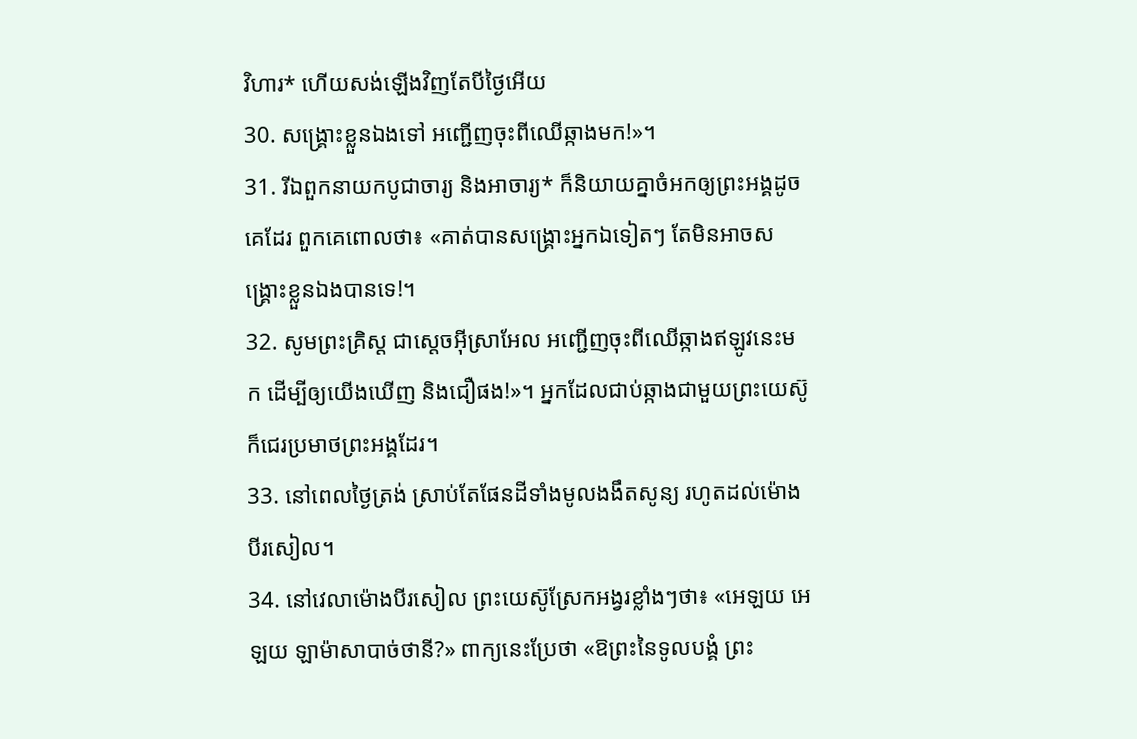វិហារ* ហើយសង់ឡើងវិញតែបីថ្ងៃអើយ
30. សង្គ្រោះខ្លួនឯងទៅ អញ្ជើញចុះពីឈើឆ្កាងមក!»។
31. រីឯពួកនាយកបូជាចារ្យ និងអាចារ្យ* ក៏និយាយគ្នាចំអកឲ្យព្រះអង្គដូចគេដែរ ពួកគេពោលថា៖ «គាត់បានសង្គ្រោះអ្នកឯទៀតៗ តែមិនអាចសង្គ្រោះខ្លួនឯងបានទេ!។
32. សូមព្រះគ្រិស្ដ ជាស្ដេចអ៊ីស្រាអែល អញ្ជើញចុះពីឈើឆ្កាងឥឡូវនេះមក ដើម្បីឲ្យយើងឃើញ និងជឿផង!»។ អ្នកដែលជាប់ឆ្កាងជាមួយព្រះយេស៊ូ ក៏ជេរប្រមាថព្រះអង្គដែរ។
33. នៅពេលថ្ងៃត្រង់ ស្រាប់តែផែនដីទាំងមូលងងឹតសូន្យ រហូតដល់ម៉ោងបីរសៀល។
34. នៅវេលាម៉ោងបីរសៀល ព្រះយេស៊ូស្រែកអង្វរខ្លាំងៗថា៖ «អេឡយ អេឡយ ឡាម៉ាសាបាច់ថានី?» ពាក្យនេះប្រែថា «ឱព្រះនៃទូលបង្គំ ព្រះ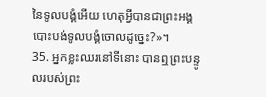នៃទូលបង្គំអើយ ហេតុអ្វីបានជាព្រះអង្គបោះបង់ទូលបង្គំចោលដូច្នេះ?»។
35. អ្នកខ្លះឈរនៅទីនោះ បានឮព្រះបន្ទូលរបស់ព្រះ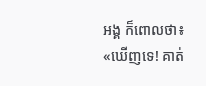អង្គ ក៏ពោលថា៖ «ឃើញទេ! គាត់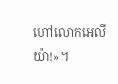ហៅលោកអេលីយ៉ា!»។